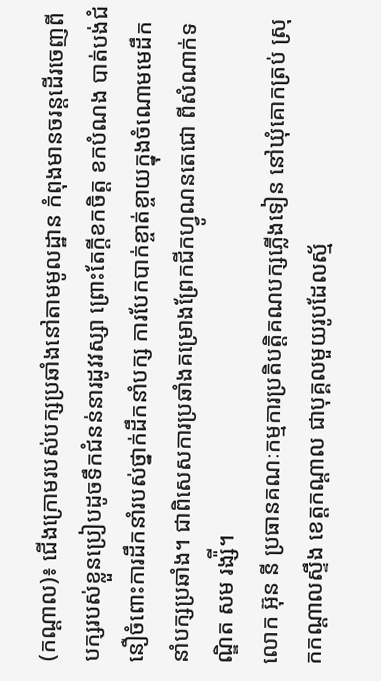(កណ្តាល)៖ ជើងក្រោមរបស់បក្សប្រឆាំងនៅតាមមូលដ្ឋាន កំពុងមានចរន្តដើរចេញពីបក្សរបស់ខ្លួនប្រៀបដូចទឹកជំនន់នារដូវវស្សា ព្រោះតែក្តីខកចិត្ត ខកបំណង បាត់បង់ជំនឿចំពោះការដឹកនាំរបស់ថ្នាក់ដឹកនាំបក្ស ការបែកបាក់ខ្ចាត់ខ្ចាយក្នុងចំណោមមេដឹកនាំបក្សប្រឆាំង។ ជាពិសេសការប្រឆាំងគម្រោងព្រែកជីកហ្វូណនតេជោ ពីសំណាក់ទណ្ឌិត សម រង្ស៉ី។
លោក អ៊ុន នី ប្រធានគណៈកម្មការប្រតិបត្តិគណបក្សភ្លើងទៀន នៅឃុំគោកត្រប់ ស្រុកកណ្តាលស្ទឹង ខេត្តកណ្តាល ជាបុគ្គលមួយរូបដែលស្ម័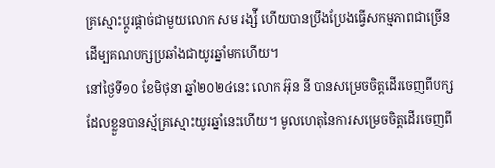គ្រស្មោះប្តូរផ្តាច់ជាមួយលោក សម រង្ស៉ី ហើយបានប្រឹងប្រែងធ្វើសកម្មភាពជាច្រើន ដើម្បគណបក្សប្រឆាំងជាយូរឆ្នាំមកហើយ។
នៅថ្ងៃទី១០ ខែមិថុនា ឆ្នាំ២០២៤នេះ លោក អ៊ុន នី បានសម្រេចចិត្តដើរចេញពីបក្សដែលខ្លួនបានស្ម័គ្រស្មោះយូរឆ្នាំនេះហើយ។ មូលហេតុនៃការសម្រេចចិត្តដើរចេញពី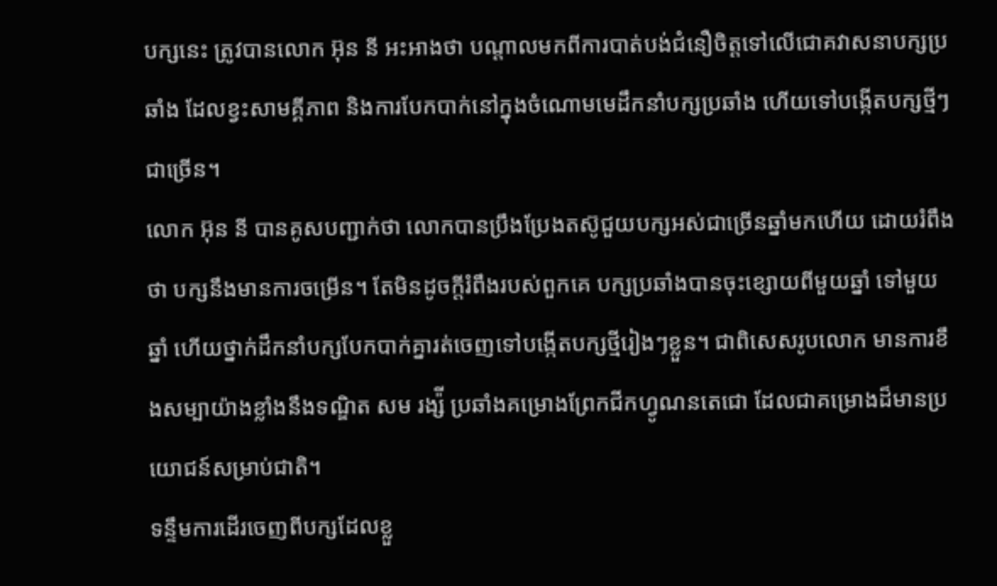បក្សនេះ ត្រូវបានលោក អ៊ុន នី អះអាងថា បណ្តាលមកពីការបាត់បង់ជំនឿចិត្តទៅលើជោគវាសនាបក្សប្រឆាំង ដែលខ្វះសាមគ្គីភាព និងការបែកបាក់នៅក្នុងចំណោមមេដឹកនាំបក្សប្រឆាំង ហើយទៅបង្កើតបក្សថ្មីៗជាច្រើន។
លោក អ៊ុន នី បានគូសបញ្ជាក់ថា លោកបានប្រឹងប្រែងតស៊ូជួយបក្សអស់ជាច្រើនឆ្នាំមកហើយ ដោយរំពឹងថា បក្សនឹងមានការចម្រើន។ តែមិនដូចក្តីរំពឹងរបស់ពួកគេ បក្សប្រឆាំងបានចុះខ្សោយពីមួយឆ្នាំ ទៅមួយឆ្នាំ ហើយថ្នាក់ដឹកនាំបក្សបែកបាក់គ្នារត់ចេញទៅបង្កើតបក្សថ្មីរៀងៗខ្លួន។ ជាពិសេសរូបលោក មានការខឹងសម្បាយ៉ាងខ្លាំងនឹងទណ្ឌិត សម រង្ស៉ី ប្រឆាំងគម្រោងព្រែកជីកហ្វូណនតេជោ ដែលជាគម្រោងដ៏មានប្រយោជន៍សម្រាប់ជាតិ។
ទន្ទឹមការដើរចេញពីបក្សដែលខ្លួ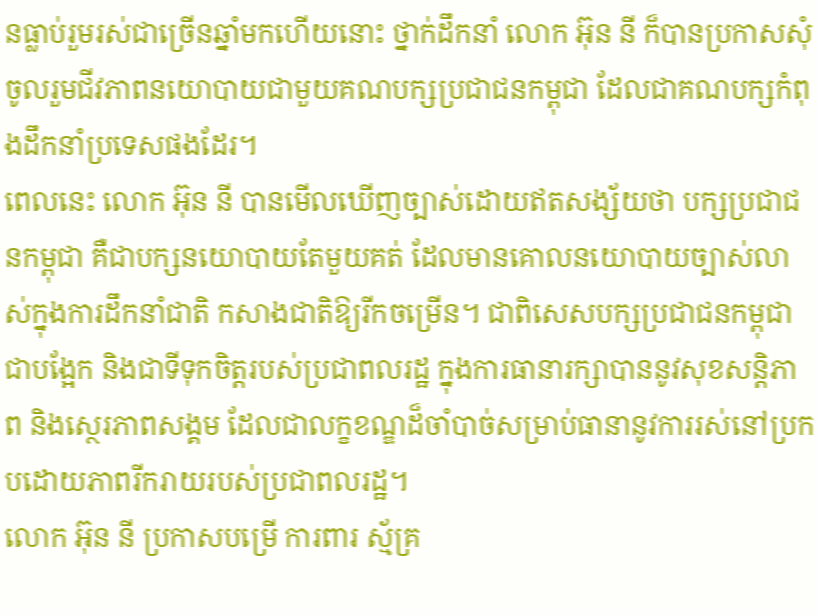នធ្លាប់រួមរស់ជាច្រើនឆ្នាំមកហើយនោះ ថ្នាក់ដឹកនាំ លោក អ៊ុន នី ក៏បានប្រកាសសុំចូលរួមជីវភាពនយោបាយជាមួយគណបក្សប្រជាជនកម្ពុជា ដែលជាគណបក្សកំពុងដឹកនាំប្រទេសផងដែរ។
ពេលនេះ លោក អ៊ុន នី បានមើលឃើញច្បាស់ដោយឥតសង្ស័យថា បក្សប្រជាជនកម្ពុជា គឺជាបក្សនយោបាយតែមួយគត់ ដែលមានគោលនយោបាយច្បាស់លាស់ក្នុងការដឹកនាំជាតិ កសាងជាតិឱ្យរីកចម្រើន។ ជាពិសេសបក្សប្រជាជនកម្ពុជា ជាបង្អែក និងជាទីទុកចិត្តរបស់ប្រជាពលរដ្ឋ ក្នុងការធានារក្សាបាននូវសុខសន្តិភាព និងស្ថេរភាពសង្គម ដែលជាលក្ខខណ្ឌដ៏ចាំបាច់សម្រាប់ធានានូវការរស់នៅប្រកបដោយភាពរីករាយរបស់ប្រជាពលរដ្ឋ។
លោក អ៊ុន នី ប្រកាសបម្រើ ការពារ ស្ម័គ្រ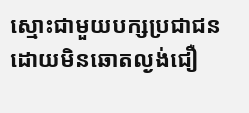ស្មោះជាមួយបក្សប្រជាជន ដោយមិនឆោតល្ងង់ជឿ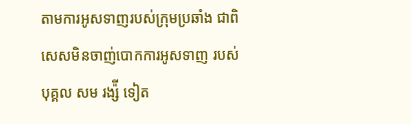តាមការអូសទាញរបស់ក្រុមប្រឆាំង ជាពិសេសមិនចាញ់បោកការអូសទាញ របស់បុគ្គល សម រង្ស៉ី ទៀត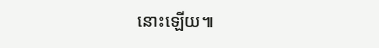នោះឡើយ៕